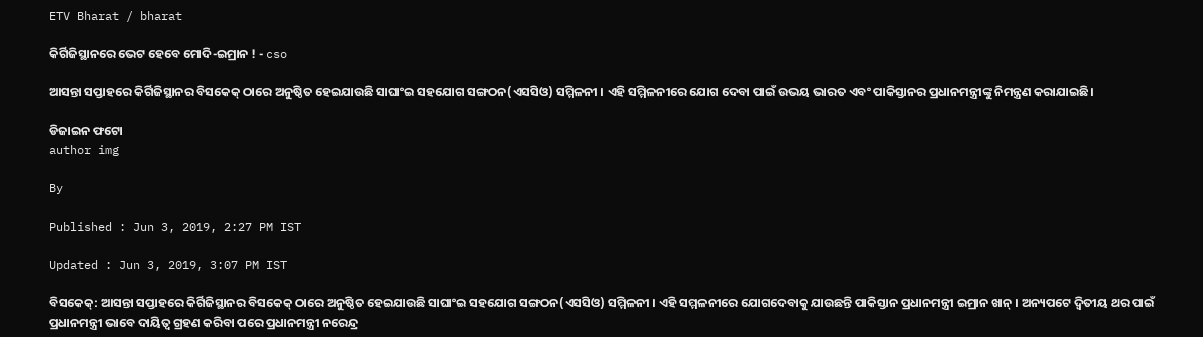ETV Bharat / bharat

କିର୍ଗିଜିସ୍ଥାନରେ ଭେଟ ହେବେ ମୋଦି-ଇମ୍ରାନ ! - cso

ଆସନ୍ତା ସପ୍ତାହରେ କିର୍ଗିଜିସ୍ଥାନର ବିସକେକ୍ ଠାରେ ଅନୁଷ୍ଠିତ ହେଇଯାଉଛି ସାଘାଂଇ ସହଯୋଗ ସଙ୍ଗଠନ(ଏସସିଓ) ସମ୍ମିଳନୀ । ଏହି ସମ୍ମିଳନୀରେ ଯୋଗ ଦେବା ପାଇଁ ଉଭୟ ଭାରତ ଏବଂ ପାକିସ୍ତାନର ପ୍ରଧାନମନ୍ତ୍ରୀଙ୍କୁ ନିମନ୍ତ୍ରଣ କରାଯାଇଛି।

ଡିଜାଇନ ଫଟୋ
author img

By

Published : Jun 3, 2019, 2:27 PM IST

Updated : Jun 3, 2019, 3:07 PM IST

ବିସକେକ୍: ଆସନ୍ତା ସପ୍ତାହରେ କିର୍ଗିଜିସ୍ଥାନର ବିସକେକ୍ ଠାରେ ଅନୁଷ୍ଠିତ ହେଇଯାଉଛି ସାଘାଂଇ ସହଯୋଗ ସଙ୍ଗଠନ(ଏସସିଓ) ସମ୍ମିଳନୀ । ଏହି ସମ୍ମଳନୀରେ ଯୋଗଦେବାକୁ ଯାଉଛନ୍ତି ପାକିସ୍ତାନ ପ୍ରଧାନମନ୍ତ୍ରୀ ଇମ୍ରାନ ଖାନ୍ । ଅନ୍ୟପଟେ ଦ୍ବିତୀୟ ଥର ପାଇଁ ପ୍ରଧାନମନ୍ତ୍ରୀ ଭାବେ ଦାୟିତ୍ବ ଗ୍ରହଣ କରିବା ପରେ ପ୍ରଧାନମନ୍ତ୍ରୀ ନରେନ୍ଦ୍ର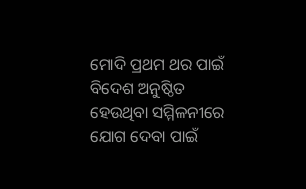ମୋଦି ପ୍ରଥମ ଥର ପାଇଁ ବିଦେଶ ଅନୁଷ୍ଠିତ ହେଉଥିବା ସମ୍ମିଳନୀରେ ଯୋଗ ଦେବା ପାଇଁ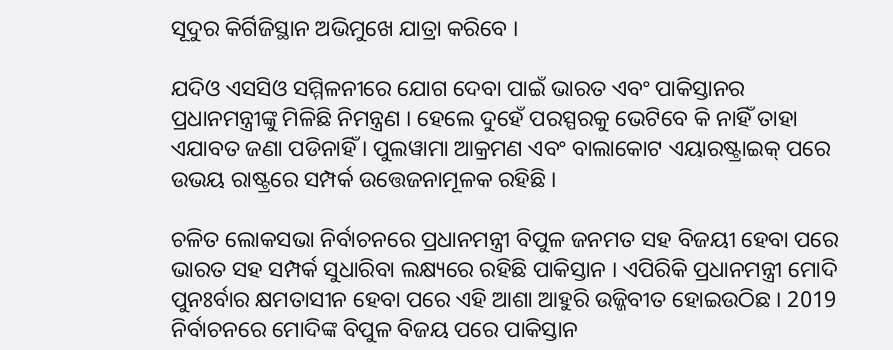ସୂଦୁର କିର୍ଗିଜିସ୍ଥାନ ଅଭିମୁଖେ ଯାତ୍ରା କରିବେ ।

ଯଦିଓ ଏସସିଓ ସମ୍ମିଳନୀରେ ଯୋଗ ଦେବା ପାଇଁ ଭାରତ ଏବଂ ପାକିସ୍ତାନର ପ୍ରଧାନମନ୍ତ୍ରୀଙ୍କୁ ମିଳିଛି ନିମନ୍ତ୍ରଣ । ହେଲେ ଦୁହେଁ ପରସ୍ପରକୁ ଭେଟିବେ କି ନାହିଁ ତାହା ଏଯାବତ ଜଣା ପଡିନାହିଁ । ପୁଲୱାମା ଆକ୍ରମଣ ଏବଂ ବାଲାକୋଟ ଏୟାରଷ୍ଟ୍ରାଇକ୍ ପରେ ଉଭୟ ରାଷ୍ଟ୍ରରେ ସମ୍ପର୍କ ଉତ୍ତେଜନାମୂଳକ ରହିଛି ।

ଚଳିତ ଲୋକସଭା ନିର୍ବାଚନରେ ପ୍ରଧାନମନ୍ତ୍ରୀ ବିପୁଳ ଜନମତ ସହ ବିଜୟୀ ହେବା ପରେ ଭାରତ ସହ ସମ୍ପର୍କ ସୁଧାରିବା ଲକ୍ଷ୍ୟରେ ରହିଛି ପାକିସ୍ତାନ । ଏପିରିକି ପ୍ରଧାନମନ୍ତ୍ରୀ ମୋଦି ପୁନଃର୍ବାର କ୍ଷମତାସୀନ ହେବା ପରେ ଏହି ଆଶା ଆହୁରି ଉଜ୍ଜିବୀତ ହୋଇଉଠିଛ । 2019 ନିର୍ବାଚନରେ ମୋଦିଙ୍କ ବିପୁଳ ବିଜୟ ପରେ ପାକିସ୍ତାନ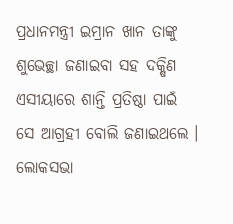ପ୍ରଧାନମନ୍ତ୍ରୀ ଇମ୍ରାନ ଖାନ ତାଙ୍କୁ ଶୁଭେଚ୍ଛା ଜଣାଇବା ସହ ଦକ୍ଷିଣ ଏସୀୟାରେ ଶାନ୍ତି ପ୍ରତିଷ୍ଠା ପାଇଁ ସେ ଆଗ୍ରହୀ ବୋଲି ଜଣାଇଥଲେ । ଲୋକସଭା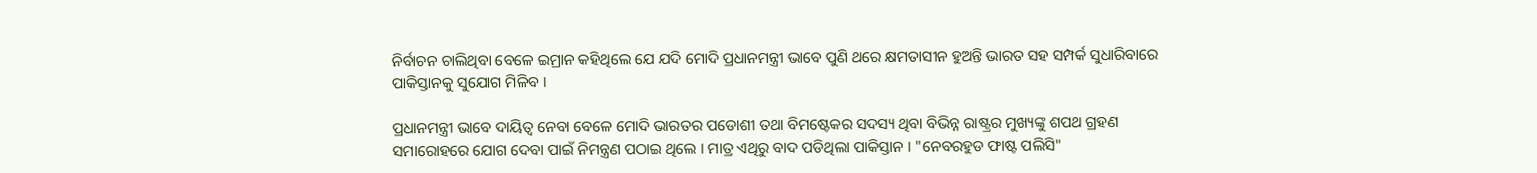ନିର୍ବାଚନ ଚାଲିଥିବା ବେଳେ ଇମ୍ରାନ କହିଥିଲେ ଯେ ଯଦି ମୋଦି ପ୍ରଧାନମନ୍ତ୍ରୀ ଭାବେ ପୁଣି ଥରେ କ୍ଷମତାସୀନ ହୁଅନ୍ତି ଭାରତ ସହ ସମ୍ପର୍କ ସୁଧାରିବାରେ ପାକିସ୍ତାନକୁ ସୁଯୋଗ ମିଳିବ ।

ପ୍ରଧାନମନ୍ତ୍ରୀ ଭାବେ ଦାୟିତ୍ୱ ନେବା ବେଳେ ମୋଦି ଭାରତର ପଡୋଶୀ ତଥା ବିମଷ୍ଟେକର ସଦସ୍ୟ ଥିବା ବିଭିନ୍ନ ରାଷ୍ଟ୍ରର ମୁଖ୍ୟଙ୍କୁ ଶପଥ ଗ୍ରହଣ ସମାରୋହରେ ଯୋଗ ଦେବା ପାଇଁ ନିମନ୍ତ୍ରଣ ପଠାଇ ଥିଲେ । ମାତ୍ର ଏଥିରୁ ବାଦ ପଡିଥିଲା ପାକିସ୍ତାନ । "ନେବରହୁଡ ଫାଷ୍ଟ ପଲିସି"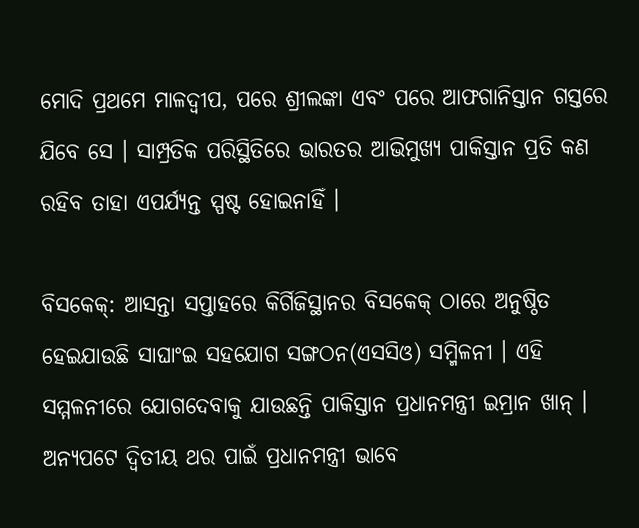ମୋଦି ପ୍ରଥମେ ମାଳଦ୍ୱୀପ, ପରେ ଶ୍ରୀଲଙ୍କା ଏବଂ ପରେ ଆଫଗାନିସ୍ତାନ ଗସ୍ତରେ ଯିବେ ସେ । ସାମ୍ପ୍ରତିକ ପରିସ୍ଥିତିରେ ଭାରତର ଆଭିମୁଖ୍ୟ ପାକିସ୍ତାନ ପ୍ରତି କଣ ରହିବ ତାହା ଏପର୍ଯ୍ୟନ୍ତ ସ୍ପଷ୍ଟ ହୋଇନାହିଁ ।

ବିସକେକ୍: ଆସନ୍ତା ସପ୍ତାହରେ କିର୍ଗିଜିସ୍ଥାନର ବିସକେକ୍ ଠାରେ ଅନୁଷ୍ଠିତ ହେଇଯାଉଛି ସାଘାଂଇ ସହଯୋଗ ସଙ୍ଗଠନ(ଏସସିଓ) ସମ୍ମିଳନୀ । ଏହି ସମ୍ମଳନୀରେ ଯୋଗଦେବାକୁ ଯାଉଛନ୍ତି ପାକିସ୍ତାନ ପ୍ରଧାନମନ୍ତ୍ରୀ ଇମ୍ରାନ ଖାନ୍ । ଅନ୍ୟପଟେ ଦ୍ବିତୀୟ ଥର ପାଇଁ ପ୍ରଧାନମନ୍ତ୍ରୀ ଭାବେ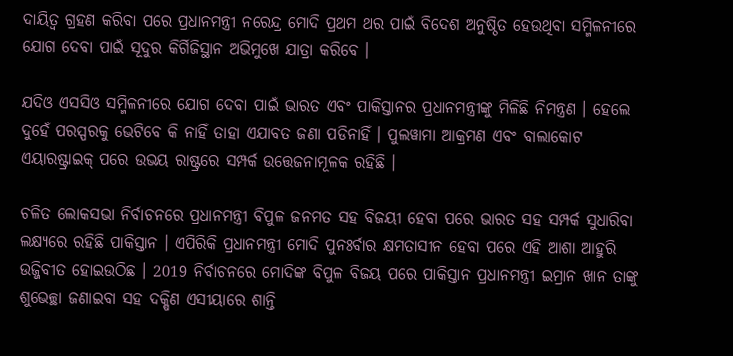ଦାୟିତ୍ବ ଗ୍ରହଣ କରିବା ପରେ ପ୍ରଧାନମନ୍ତ୍ରୀ ନରେନ୍ଦ୍ର ମୋଦି ପ୍ରଥମ ଥର ପାଇଁ ବିଦେଶ ଅନୁଷ୍ଠିତ ହେଉଥିବା ସମ୍ମିଳନୀରେ ଯୋଗ ଦେବା ପାଇଁ ସୂଦୁର କିର୍ଗିଜିସ୍ଥାନ ଅଭିମୁଖେ ଯାତ୍ରା କରିବେ ।

ଯଦିଓ ଏସସିଓ ସମ୍ମିଳନୀରେ ଯୋଗ ଦେବା ପାଇଁ ଭାରତ ଏବଂ ପାକିସ୍ତାନର ପ୍ରଧାନମନ୍ତ୍ରୀଙ୍କୁ ମିଳିଛି ନିମନ୍ତ୍ରଣ । ହେଲେ ଦୁହେଁ ପରସ୍ପରକୁ ଭେଟିବେ କି ନାହିଁ ତାହା ଏଯାବତ ଜଣା ପଡିନାହିଁ । ପୁଲୱାମା ଆକ୍ରମଣ ଏବଂ ବାଲାକୋଟ ଏୟାରଷ୍ଟ୍ରାଇକ୍ ପରେ ଉଭୟ ରାଷ୍ଟ୍ରରେ ସମ୍ପର୍କ ଉତ୍ତେଜନାମୂଳକ ରହିଛି ।

ଚଳିତ ଲୋକସଭା ନିର୍ବାଚନରେ ପ୍ରଧାନମନ୍ତ୍ରୀ ବିପୁଳ ଜନମତ ସହ ବିଜୟୀ ହେବା ପରେ ଭାରତ ସହ ସମ୍ପର୍କ ସୁଧାରିବା ଲକ୍ଷ୍ୟରେ ରହିଛି ପାକିସ୍ତାନ । ଏପିରିକି ପ୍ରଧାନମନ୍ତ୍ରୀ ମୋଦି ପୁନଃର୍ବାର କ୍ଷମତାସୀନ ହେବା ପରେ ଏହି ଆଶା ଆହୁରି ଉଜ୍ଜିବୀତ ହୋଇଉଠିଛ । 2019 ନିର୍ବାଚନରେ ମୋଦିଙ୍କ ବିପୁଳ ବିଜୟ ପରେ ପାକିସ୍ତାନ ପ୍ରଧାନମନ୍ତ୍ରୀ ଇମ୍ରାନ ଖାନ ତାଙ୍କୁ ଶୁଭେଚ୍ଛା ଜଣାଇବା ସହ ଦକ୍ଷିଣ ଏସୀୟାରେ ଶାନ୍ତି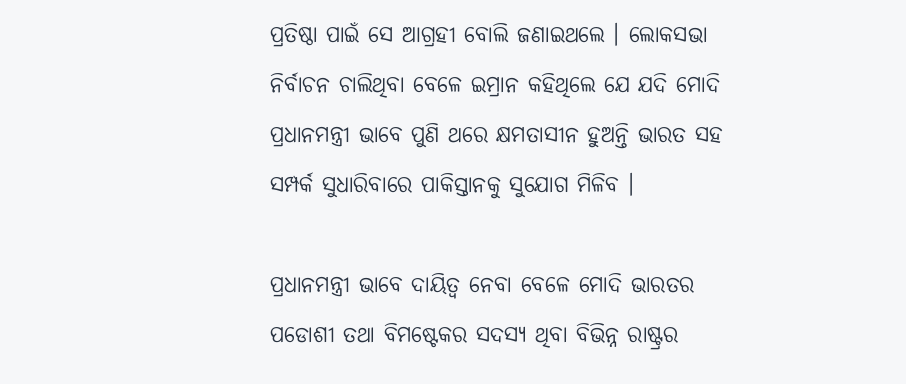ପ୍ରତିଷ୍ଠା ପାଇଁ ସେ ଆଗ୍ରହୀ ବୋଲି ଜଣାଇଥଲେ । ଲୋକସଭା ନିର୍ବାଚନ ଚାଲିଥିବା ବେଳେ ଇମ୍ରାନ କହିଥିଲେ ଯେ ଯଦି ମୋଦି ପ୍ରଧାନମନ୍ତ୍ରୀ ଭାବେ ପୁଣି ଥରେ କ୍ଷମତାସୀନ ହୁଅନ୍ତି ଭାରତ ସହ ସମ୍ପର୍କ ସୁଧାରିବାରେ ପାକିସ୍ତାନକୁ ସୁଯୋଗ ମିଳିବ ।

ପ୍ରଧାନମନ୍ତ୍ରୀ ଭାବେ ଦାୟିତ୍ୱ ନେବା ବେଳେ ମୋଦି ଭାରତର ପଡୋଶୀ ତଥା ବିମଷ୍ଟେକର ସଦସ୍ୟ ଥିବା ବିଭିନ୍ନ ରାଷ୍ଟ୍ରର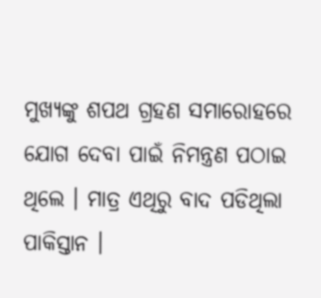ମୁଖ୍ୟଙ୍କୁ ଶପଥ ଗ୍ରହଣ ସମାରୋହରେ ଯୋଗ ଦେବା ପାଇଁ ନିମନ୍ତ୍ରଣ ପଠାଇ ଥିଲେ । ମାତ୍ର ଏଥିରୁ ବାଦ ପଡିଥିଲା ପାକିସ୍ତାନ ।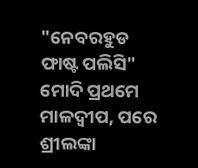"ନେବରହୁଡ ଫାଷ୍ଟ ପଲିସି" ମୋଦି ପ୍ରଥମେ ମାଳଦ୍ୱୀପ, ପରେ ଶ୍ରୀଲଙ୍କା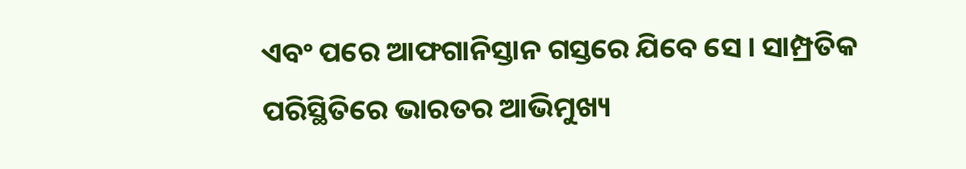ଏବଂ ପରେ ଆଫଗାନିସ୍ତାନ ଗସ୍ତରେ ଯିବେ ସେ । ସାମ୍ପ୍ରତିକ ପରିସ୍ଥିତିରେ ଭାରତର ଆଭିମୁଖ୍ୟ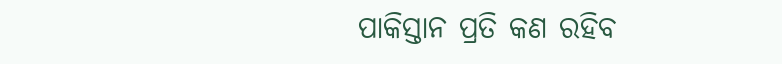ପାକିସ୍ତାନ ପ୍ରତି କଣ ରହିବ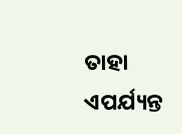ତାହା ଏପର୍ଯ୍ୟନ୍ତ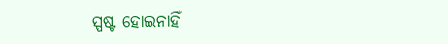ସ୍ପଷ୍ଟ ହୋଇନାହିଁ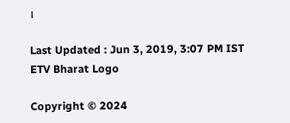।

Last Updated : Jun 3, 2019, 3:07 PM IST
ETV Bharat Logo

Copyright © 2024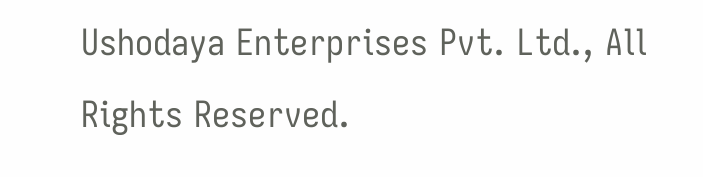Ushodaya Enterprises Pvt. Ltd., All Rights Reserved.